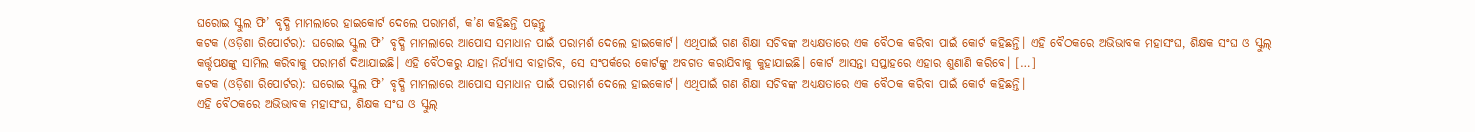ଘରୋଇ ସ୍କୁଲ ଫି’ ବୃଦ୍ଧି ମାମଲାରେ ହାଇକୋର୍ଟ ଦେଲେ ପରାମର୍ଶ, କ’ଣ କହିଛନ୍ତି ପଢ଼ନ୍ତୁ
କଟକ (ଓଡ଼ିଶା ରିପୋର୍ଟର): ଘରୋଇ ସ୍କୁଲ ଫି’ ବୃଦ୍ଧି ମାମଲାରେ ଆପୋସ ସମାଧାନ ପାଇଁ ପରାମର୍ଶ ଦେଲେ ହାଇକୋର୍ଟ। ଏଥିପାଇଁ ଗଣ ଶିକ୍ଷା ସଚିବଙ୍କ ଅଧ୍ୟକ୍ଷତାରେ ଏକ ବୈଠକ କରିବା ପାଇଁ କୋର୍ଟ କହିଛନ୍ତି। ଏହି ବୈଠକରେ ଅଭିଭାବକ ମହାସଂଘ, ଶିକ୍ଷକ ସଂଘ ଓ ସ୍କୁଲ୍ କର୍ତ୍ତୃପକ୍ଷଙ୍କୁ ସାମିଲ କରିବାକୁ ପରାମର୍ଶ ଦିଆଯାଇଛି। ଏହି ବୈଠକରୁ ଯାହା ନିର୍ଯ୍ୟାସ ବାହାରିବ, ସେ ସଂପର୍କରେ କୋର୍ଟଙ୍କୁ ଅବଗତ କରାଯିବାକୁ କୁହାଯାଇଛି। କୋର୍ଟ ଆସନ୍ତା ସପ୍ତାହରେ ଏହାର ଶୁଣାଣି କରିବେ। […]
କଟକ (ଓଡ଼ିଶା ରିପୋର୍ଟର): ଘରୋଇ ସ୍କୁଲ ଫି’ ବୃଦ୍ଧି ମାମଲାରେ ଆପୋସ ସମାଧାନ ପାଇଁ ପରାମର୍ଶ ଦେଲେ ହାଇକୋର୍ଟ। ଏଥିପାଇଁ ଗଣ ଶିକ୍ଷା ସଚିବଙ୍କ ଅଧ୍ୟକ୍ଷତାରେ ଏକ ବୈଠକ କରିବା ପାଇଁ କୋର୍ଟ କହିଛନ୍ତି।
ଏହି ବୈଠକରେ ଅଭିଭାବକ ମହାସଂଘ, ଶିକ୍ଷକ ସଂଘ ଓ ସ୍କୁଲ୍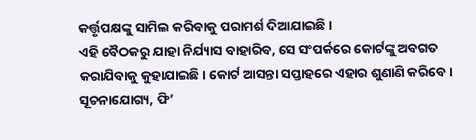କର୍ତ୍ତୃପକ୍ଷଙ୍କୁ ସାମିଲ କରିବାକୁ ପରାମର୍ଶ ଦିଆଯାଇଛି।
ଏହି ବୈଠକରୁ ଯାହା ନିର୍ଯ୍ୟାସ ବାହାରିବ, ସେ ସଂପର୍କରେ କୋର୍ଟଙ୍କୁ ଅବଗତ କରାଯିବାକୁ କୁହାଯାଇଛି। କୋର୍ଟ ଆସନ୍ତା ସପ୍ତାହରେ ଏହାର ଶୁଣାଣି କରିବେ।
ସୂଚନାଯୋଗ୍ୟ, ଫି’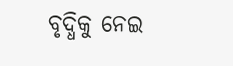ବୃଦ୍ଧିକୁ ନେଇ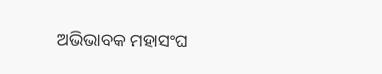ଅଭିଭାବକ ମହାସଂଘ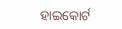ହାଇକୋର୍ଟ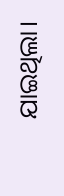ଯାଇଥିଲା।